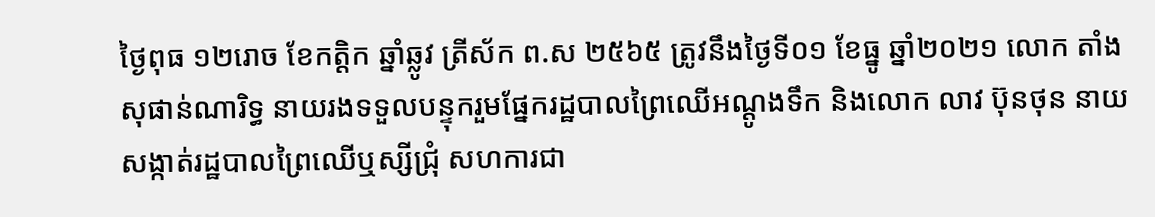ថ្ងៃពុធ ១២រោច ខែកត្តិក ឆ្នាំឆ្លូវ ត្រីស័ក ព.ស ២៥៦៥ ត្រូវនឹងថ្ងៃទី០១ ខែធ្នូ ឆ្នាំ២០២១ លោក តាំង សុផាន់ណារិទ្ធ នាយរងទទួលបន្ទុករួមផ្នែករដ្ឋបាលព្រៃឈើអណ្តូងទឹក និងលោក លាវ ប៊ុនថុន នាយសង្កាត់រដ្ឋបាលព្រៃឈើឬស្សីជ្រុំ សហការជា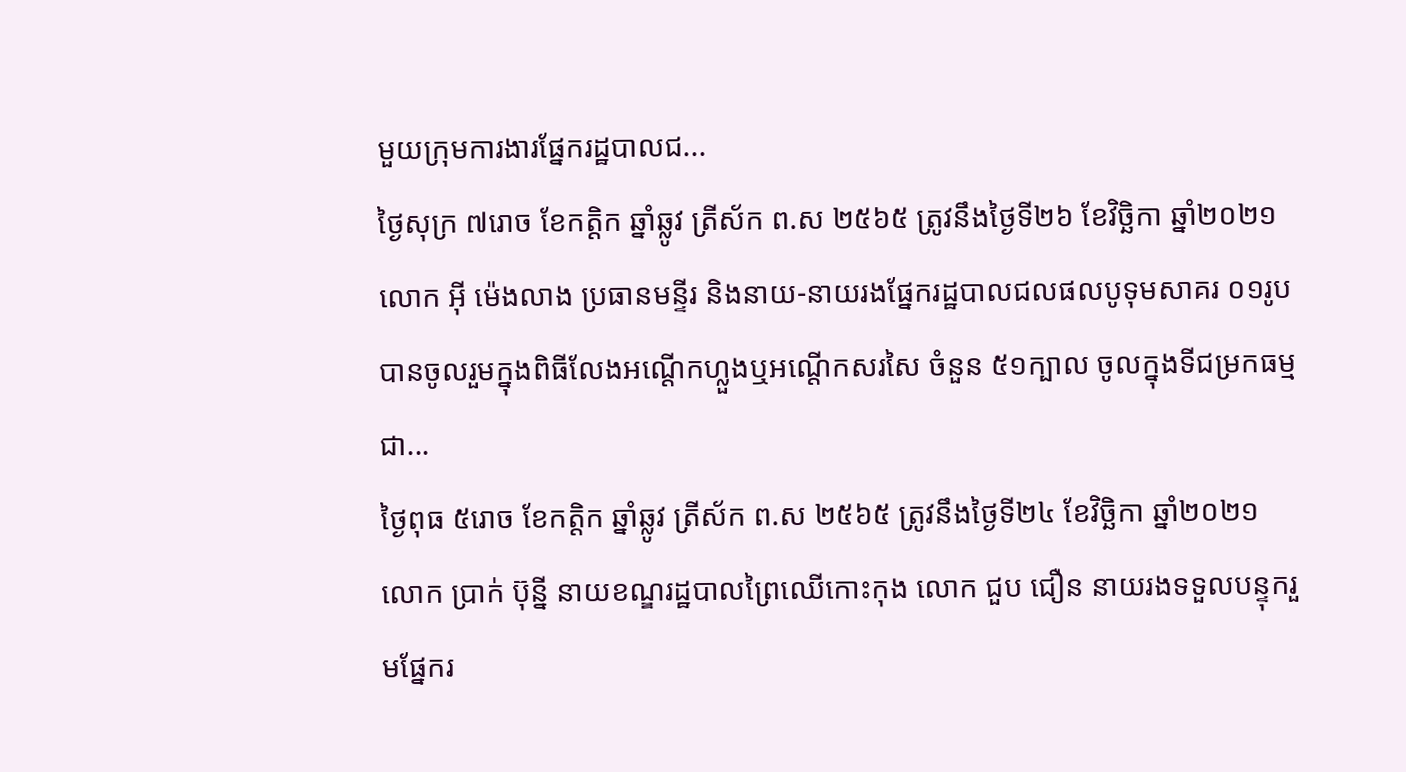មួយក្រុមការងារផ្នែករដ្ឋបាលជ...
ថ្ងៃសុក្រ ៧រោច ខែកត្តិក ឆ្នាំឆ្លូវ ត្រីស័ក ព.ស ២៥៦៥ ត្រូវនឹងថ្ងៃទី២៦ ខែវិច្ឆិកា ឆ្នាំ២០២១ លោក អុី ម៉េងលាង ប្រធានមន្ទីរ និងនាយ-នាយរងផ្នែករដ្ឋបាលជលផលបូទុមសាគរ ០១រូប បានចូលរួមក្នុងពិធីលែងអណ្តើកហ្លួងឬអណ្តើកសរសៃ ចំនួន ៥១ក្បាល ចូលក្នុងទីជម្រកធម្មជា...
ថ្ងៃពុធ ៥រោច ខែកត្តិក ឆ្នាំឆ្លូវ ត្រីស័ក ព.ស ២៥៦៥ ត្រូវនឹងថ្ងៃទី២៤ ខែវិច្ឆិកា ឆ្នាំ២០២១ លោក ប្រាក់ ប៊ុន្នី នាយខណ្ឌរដ្ឋបាលព្រៃឈើកោះកុង លោក ជួប ជឿន នាយរងទទួលបន្ទុករួមផ្នែករ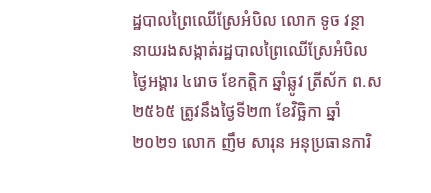ដ្ឋបាលព្រៃឈើស្រែអំបិល លោក ទូច វន្ថា នាយរងសង្កាត់រដ្ឋបាលព្រៃឈើស្រែអំបិល
ថ្ងៃអង្គារ ៤រោច ខែកត្តិក ឆ្នាំឆ្លូវ ត្រីស័ក ព.ស ២៥៦៥ ត្រូវនឹងថ្ងៃទី២៣ ខែវិច្ឆិកា ឆ្នាំ២០២១ លោក ញឹម សារុន អនុប្រធានការិ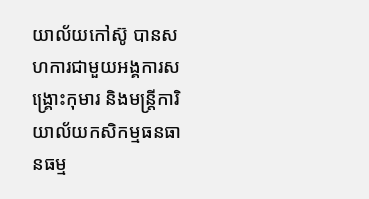យាល័យកៅស៊ូ បានសហការជាមួយអង្គការសង្គ្រោះកុមារ និងមន្រ្តីការិយាល័យកសិកម្មធនធានធម្ម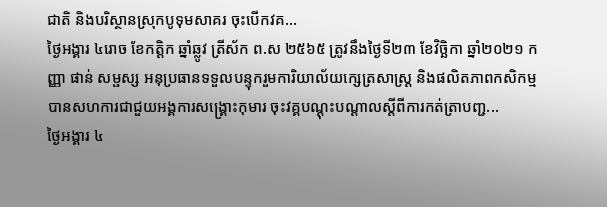ជាតិ និងបរិស្ថានស្រុកបូទុមសាគរ ចុះបើកវគ...
ថ្ងៃអង្គារ ៤រោច ខែកត្តិក ឆ្នាំឆ្លូវ ត្រីស័ក ព.ស ២៥៦៥ ត្រូវនឹងថ្ងៃទី២៣ ខែវិច្ឆិកា ឆ្នាំ២០២១ កញ្ញា ផាន់ សម្ផស្ស អនុប្រធានទទួលបន្ទុករួមការិយាល័យក្សេត្រសាស្រ្ត និងផលិតភាពកសិកម្ម បានសហការជាជួយអង្គការសង្គ្រោះកុមារ ចុះវគ្គបណ្តុះបណ្តាលស្តីពីការកត់ត្រាបញ្ជ...
ថ្ងៃអង្គារ ៤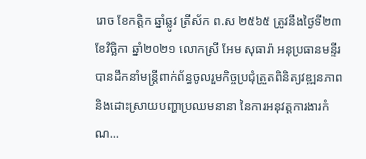រោច ខែកត្តិក ឆ្នាំឆ្លូវ ត្រីស័ក ព.ស ២៥៦៥ ត្រូវនឹងថ្ងៃទី២៣ ខែវិច្ឆិកា ឆ្នាំ២០២១ លោកស្រី អែម សុធារ៉ា អនុប្រធានមន្ទីរ បានដឹកនាំមន្ត្រីពាក់ព័ន្ធចូលរួមកិច្ចប្រជុំត្រួតពិនិត្យវឌ្ឍនភាព និងដោះស្រាយបញ្ហាប្រឈមនានា នៃការអនុវត្តការងារកំណ...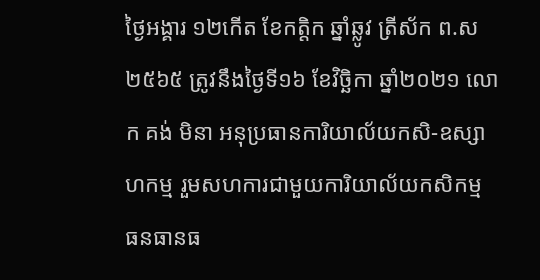ថ្ងៃអង្គារ ១២កើត ខែកត្តិក ឆ្នាំឆ្លូវ ត្រីស័ក ព.ស ២៥៦៥ ត្រូវនឹងថ្ងៃទី១៦ ខែវិច្ឆិកា ឆ្នាំ២០២១ លោក គង់ មិនា អនុប្រធានការិយាល័យកសិ-ឧស្សាហកម្ម រួមសហការជាមួយការិយាល័យកសិកម្ម ធនធានធ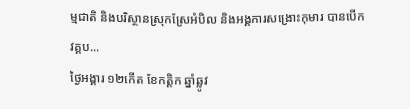ម្មជាតិ និងបរិស្ថានស្រុកស្រែអំបិល និងអង្គការសង្រោះកុមារ បានបើកវគ្គប...
ថ្ងៃអង្គារ ១២កើត ខែកត្តិក ឆ្នាំឆ្លូវ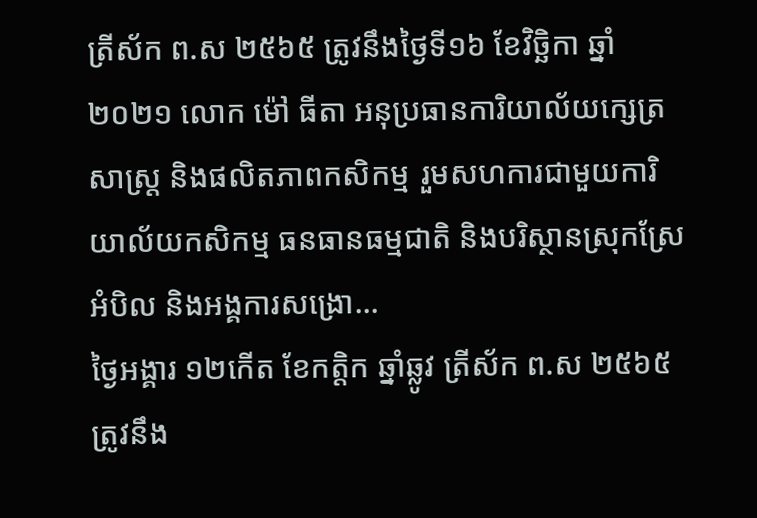ត្រីស័ក ព.ស ២៥៦៥ ត្រូវនឹងថ្ងៃទី១៦ ខែវិច្ឆិកា ឆ្នាំ២០២១ លោក ម៉ៅ ធីតា អនុប្រធានការិយាល័យក្សេត្រសាស្រ្ត និងផលិតភាពកសិកម្ម រួមសហការជាមួយការិយាល័យកសិកម្ម ធនធានធម្មជាតិ និងបរិស្ថានស្រុកស្រែអំបិល និងអង្គការសង្រោ...
ថ្ងៃអង្គារ ១២កើត ខែកត្តិក ឆ្នាំឆ្លូវ ត្រីស័ក ព.ស ២៥៦៥ ត្រូវនឹង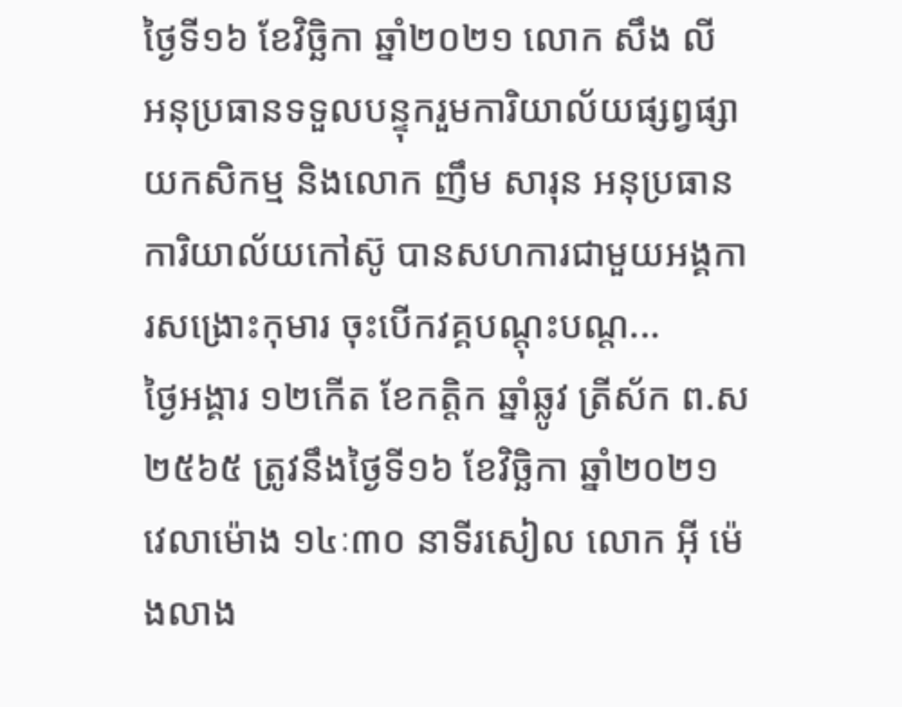ថ្ងៃទី១៦ ខែវិច្ឆិកា ឆ្នាំ២០២១ លោក សឹង លី អនុប្រធានទទួលបន្ទុករួមការិយាល័យផ្សព្វផ្សាយកសិកម្ម និងលោក ញឹម សារុន អនុប្រធានការិយាល័យកៅស៊ូ បានសហការជាមួយអង្គការសង្រោះកុមារ ចុះបើកវគ្គបណ្តុះបណ្ត...
ថ្ងៃអង្គារ ១២កើត ខែកត្តិក ឆ្នាំឆ្លូវ ត្រីស័ក ព.ស ២៥៦៥ ត្រូវនឹងថ្ងៃទី១៦ ខែវិច្ឆិកា ឆ្នាំ២០២១ វេលាម៉ោង ១៤ៈ៣០ នាទីរសៀល លោក អុី ម៉េងលាង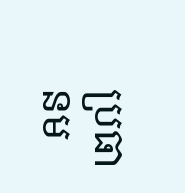ប្រធានម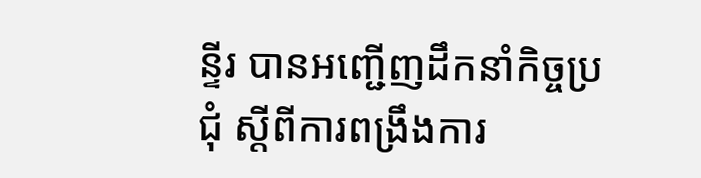ន្ទីរ បានអញ្ជើញដឹកនាំកិច្ចប្រជុំ ស្តីពីការពង្រឹងការ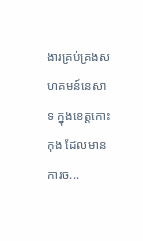ងារគ្រប់គ្រងសហគមន៍នេសាទ ក្នុងខេត្តកោះកុង ដែលមានការច...